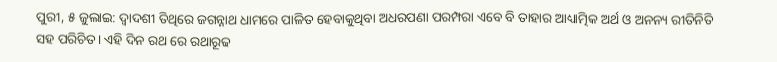ପୁରୀ, ୫ ଜୁଲାଇ: ଦ୍ୱାଦଶୀ ତିଥିରେ ଜଗନ୍ନାଥ ଧାମରେ ପାଳିତ ହେବାକୁଥିବା ଅଧରପଣା ପରମ୍ପରା ଏବେ ବି ତାହାର ଆଧ୍ୟାତ୍ମିକ ଅର୍ଥ ଓ ଅନନ୍ୟ ରୀତିନିତି ସହ ପରିଚିତ। ଏହି ଦିନ ରଥ ରେ ରଥାରୂଢ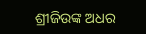ଶ୍ରୀଜିଉଙ୍କ ଅଧର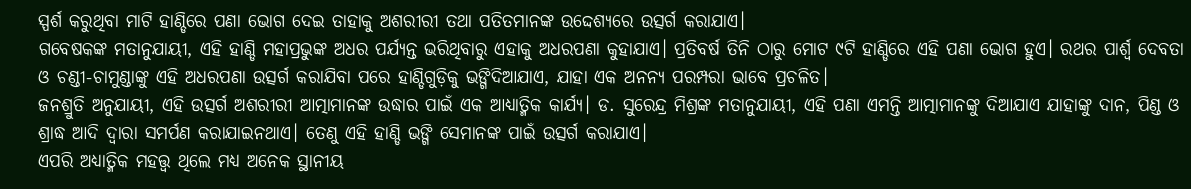ସ୍ପର୍ଶ କରୁଥିବା ମାଟି ହାଣ୍ଡିରେ ପଣା ଭୋଗ ଦେଇ ତାହାକୁ ଅଶରୀରୀ ତଥା ପତିତମାନଙ୍କ ଉଦ୍ଦେଶ୍ୟରେ ଉତ୍ସର୍ଗ କରାଯାଏ।
ଗବେଷକଙ୍କ ମତାନୁଯାୟୀ, ଏହି ହାଣ୍ଡି ମହାପ୍ରଭୁଙ୍କ ଅଧର ପର୍ଯ୍ୟନ୍ତ ଭରିଥିବାରୁ ଏହାକୁ ଅଧରପଣା କୁହାଯାଏ। ପ୍ରତିବର୍ଷ ତିନି ଠାରୁ ମୋଟ ୯ଟି ହାଣ୍ଡିରେ ଏହି ପଣା ଭୋଗ ହୁଏ। ରଥର ପାର୍ଶ୍ବ ଦେବତା ଓ ଚଣ୍ଡୀ-ଚାମୁଣ୍ଡାଙ୍କୁ ଏହି ଅଧରପଣା ଉତ୍ସର୍ଗ କରାଯିବା ପରେ ହାଣ୍ଡିଗୁଡ଼ିକୁ ଭଙ୍ଗିଦିଆଯାଏ, ଯାହା ଏକ ଅନନ୍ୟ ପରମ୍ପରା ଭାବେ ପ୍ରଚଳିତ।
ଜନଶ୍ରୁତି ଅନୁଯାୟୀ, ଏହି ଉତ୍ସର୍ଗ ଅଶରୀରୀ ଆତ୍ମାମାନଙ୍କ ଉଦ୍ଧାର ପାଇଁ ଏକ ଆଧ୍ୟାତ୍ମିକ କାର୍ଯ୍ୟ। ଡ. ସୁରେନ୍ଦ୍ର ମିଶ୍ରଙ୍କ ମତାନୁଯାୟୀ, ଏହି ପଣା ଏମନ୍ତି ଆତ୍ମାମାନଙ୍କୁ ଦିଆଯାଏ ଯାହାଙ୍କୁ ଦାନ, ପିଣ୍ଡ ଓ ଶ୍ରାଦ୍ଧ ଆଦି ଦ୍ୱାରା ସମର୍ପଣ କରାଯାଇନଥାଏ। ତେଣୁ ଏହି ହାଣ୍ଡି ଭଙ୍ଗି ସେମାନଙ୍କ ପାଇଁ ଉତ୍ସର୍ଗ କରାଯାଏ।
ଏପରି ଅଧ୍ୟାତ୍ମିକ ମହତ୍ତ୍ୱ ଥିଲେ ମଧ୍ୟ ଅନେକ ସ୍ଥାନୀୟ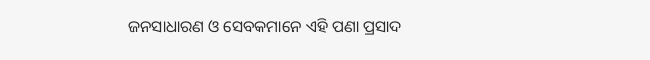ଜନସାଧାରଣ ଓ ସେବକମାନେ ଏହି ପଣା ପ୍ରସାଦ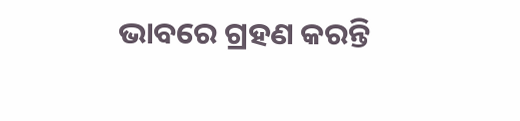ଭାବରେ ଗ୍ରହଣ କରନ୍ତି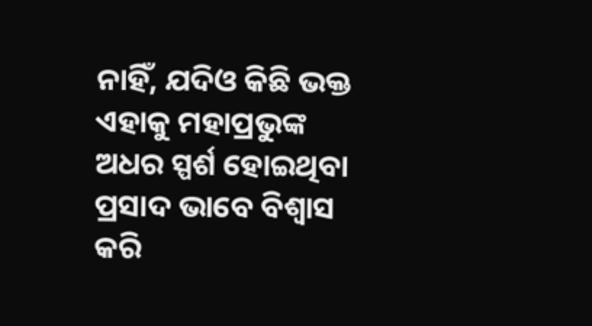ନାହିଁ, ଯଦିଓ କିଛି ଭକ୍ତ ଏହାକୁ ମହାପ୍ରଭୁଙ୍କ ଅଧର ସ୍ପର୍ଶ ହୋଇଥିବା ପ୍ରସାଦ ଭାବେ ବିଶ୍ୱାସ କରି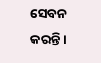ସେବନ କରନ୍ତି।